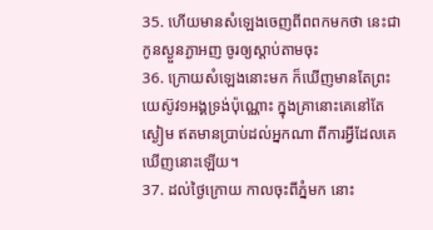35. ហើយមានសំឡេងចេញពីពពកមកថា នេះជាកូនស្ងួនភ្ងាអញ ចូរឲ្យស្តាប់តាមចុះ
36. ក្រោយសំឡេងនោះមក ក៏ឃើញមានតែព្រះយេស៊ូវ១អង្គទ្រង់ប៉ុណ្ណោះ ក្នុងគ្រានោះគេនៅតែស្ងៀម ឥតមានប្រាប់ដល់អ្នកណា ពីការអ្វីដែលគេឃើញនោះឡើយ។
37. ដល់ថ្ងៃក្រោយ កាលចុះពីភ្នំមក នោះ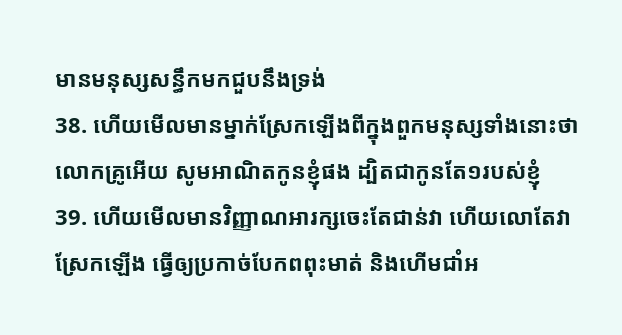មានមនុស្សសន្ធឹកមកជួបនឹងទ្រង់
38. ហើយមើលមានម្នាក់ស្រែកឡើងពីក្នុងពួកមនុស្សទាំងនោះថា លោកគ្រូអើយ សូមអាណិតកូនខ្ញុំផង ដ្បិតជាកូនតែ១របស់ខ្ញុំ
39. ហើយមើលមានវិញ្ញាណអារក្សចេះតែជាន់វា ហើយលោតែវាស្រែកឡើង ធ្វើឲ្យប្រកាច់បែកពពុះមាត់ និងហើមជាំអ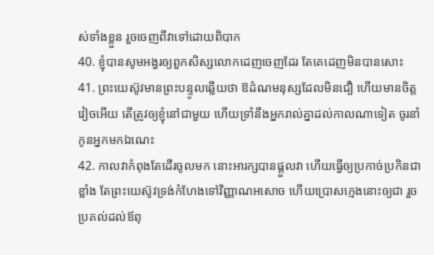ស់ទាំងខ្លួន រួចចេញពីវាទៅដោយពិបាក
40. ខ្ញុំបានសូមអង្វរឲ្យពួកសិស្សលោកដេញចេញដែរ តែគេដេញមិនបានសោះ
41. ព្រះយេស៊ូវមានព្រះបន្ទូលឆ្លើយថា ឱដំណមនុស្សដែលមិនជឿ ហើយមានចិត្តវៀចអើយ តើត្រូវឲ្យខ្ញុំនៅជាមួយ ហើយទ្រាំនឹងអ្នករាល់គ្នាដល់កាលណាទៀត ចូរនាំកូនអ្នកមកឯណេះ
42. កាលវាកំពុងតែដើរចូលមក នោះអារក្សបានផ្តួលវា ហើយធ្វើឲ្យប្រកាច់ប្រកិនជាខ្លាំង តែព្រះយេស៊ូវទ្រង់កំហែងទៅវិញ្ញាណអសោច ហើយប្រោសក្មេងនោះឲ្យជា រួចប្រគល់ដល់ឪពុ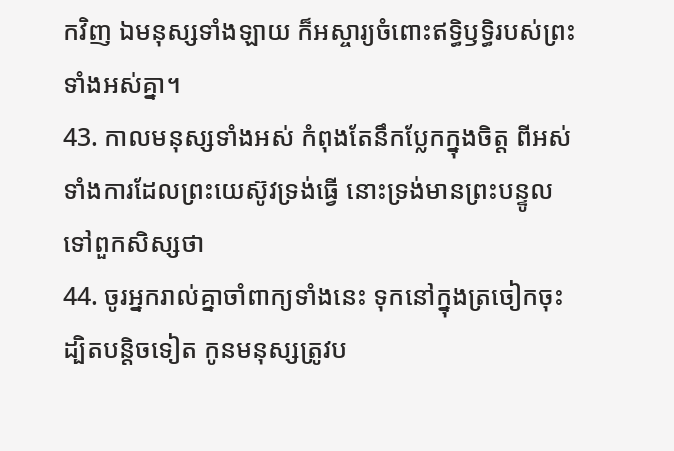កវិញ ឯមនុស្សទាំងឡាយ ក៏អស្ចារ្យចំពោះឥទ្ធិឫទ្ធិរបស់ព្រះទាំងអស់គ្នា។
43. កាលមនុស្សទាំងអស់ កំពុងតែនឹកប្លែកក្នុងចិត្ត ពីអស់ទាំងការដែលព្រះយេស៊ូវទ្រង់ធ្វើ នោះទ្រង់មានព្រះបន្ទូលទៅពួកសិស្សថា
44. ចូរអ្នករាល់គ្នាចាំពាក្យទាំងនេះ ទុកនៅក្នុងត្រចៀកចុះ ដ្បិតបន្តិចទៀត កូនមនុស្សត្រូវប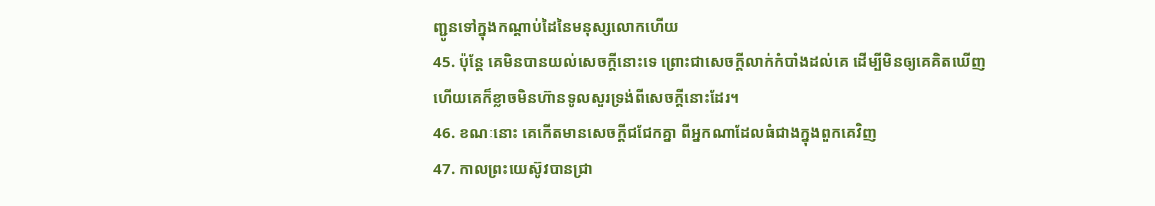ញ្ជូនទៅក្នុងកណ្តាប់ដៃនៃមនុស្សលោកហើយ
45. ប៉ុន្តែ គេមិនបានយល់សេចក្ដីនោះទេ ព្រោះជាសេចក្ដីលាក់កំបាំងដល់គេ ដើម្បីមិនឲ្យគេគិតឃើញ ហើយគេក៏ខ្លាចមិនហ៊ានទូលសួរទ្រង់ពីសេចក្ដីនោះដែរ។
46. ខណៈនោះ គេកើតមានសេចក្ដីជជែកគ្នា ពីអ្នកណាដែលធំជាងក្នុងពួកគេវិញ
47. កាលព្រះយេស៊ូវបានជ្រា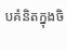បគំនិតក្នុងចិ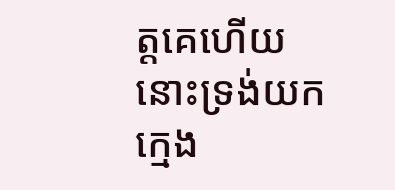ត្តគេហើយ នោះទ្រង់យកក្មេង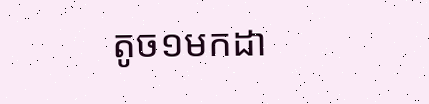តូច១មកដា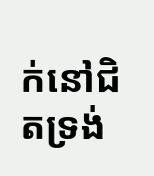ក់នៅជិតទ្រង់